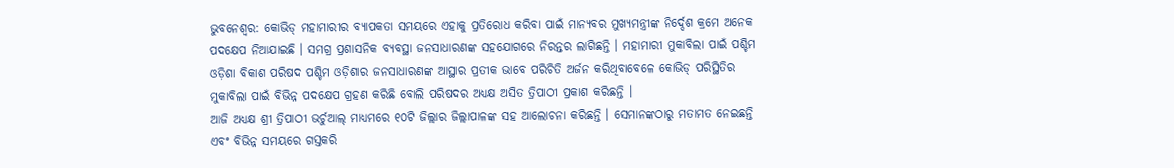ଭୁବନେଶ୍ୱର: କୋଭିଡ୍ ମହାମାରୀର ବ୍ୟାପକତା ସମୟରେ ଏହାକୁ ପ୍ରତିରୋଧ କରିବା ପାଇଁ ମାନ୍ୟବର ମୁଖ୍ୟମନ୍ତ୍ରୀଙ୍କ ନିର୍ଦ୍ଦେଶ କ୍ରମେ ଅନେକ ପଦକ୍ଷେପ ନିଆଯାଇଛି । ସମଗ୍ର ପ୍ରଶାସନିକ ବ୍ୟବସ୍ଥା ଜନସାଧାରଣଙ୍କ ସହଯୋଗରେ ନିରନ୍ତର ଲାଗିଛନ୍ତି । ମହାମାରୀ ମୁକାବିଲା ପାଇଁ ପଶ୍ଚିମ ଓଡ଼ିଶା ବିକାଶ ପରିଷଦ ପଶ୍ଚିମ ଓଡ଼ିଶାର ଜନସାଧାରଣଙ୍କ ଆସ୍ଥାର ପ୍ରତୀକ ଭାବେ ପରିଚିତି ଅର୍ଜନ କରିଥିବାବେଳେ କୋଭିଡ୍ ପରିସ୍ଥିତିର ମୁକାବିଲା ପାଇଁ ବିଭିନ୍ନ ପଦକ୍ଷେପ ଗ୍ରହଣ କରିଛି ବୋଲି ପରିଷଦର ଅଧ୍ୟକ୍ଷ ଅସିତ ତ୍ରିପାଠୀ ପ୍ରକାଶ କରିଛନ୍ତି ।
ଆଜି ଅଧ୍ୟକ୍ଷ ଶ୍ରୀ ତ୍ରିପାଠୀ ଭର୍ଚୁଆଲ୍ ମାଧ୍ୟମରେ ୧୦ଟି ଜିଲ୍ଲାର ଜିଲ୍ଲାପାଳଙ୍କ ସହ ଆଲୋଚନା କରିଛନ୍ତି । ସେମାନଙ୍କଠାରୁ ମତାମତ ନେଇଛନ୍ତି ଏବଂ ବିଭିନ୍ନ ସମୟରେ ଗସ୍ତକରି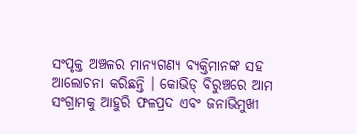ସଂପୃକ୍ତ ଅଞ୍ଚଳର ମାନ୍ୟଗଣ୍ୟ ବ୍ୟକ୍ତିମାନଙ୍କ ସହ ଆଲୋଚନା କରିଛନ୍ତି । କୋଭିଡ୍ ବିରୁଞ୍ଚରେ ଆମ ସଂଗ୍ରାମକୁ ଆହୁରି ଫଳପ୍ରଦ ଏବଂ ଜନାଭିମୁଖୀ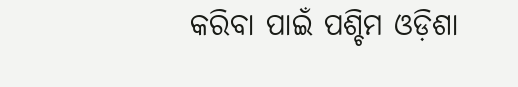କରିବା ପାଇଁ ପଶ୍ଚିମ ଓଡ଼ିଶା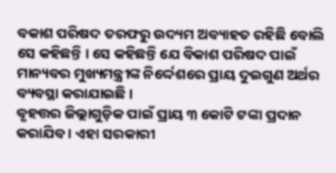ବକାଶ ପରିଷଦ ତରଫରୁ ଉଦ୍ୟମ ଅବ୍ୟାହତ ରହିଛି ବୋଲି ସେ କହିଛନ୍ତି । ସେ କହିଛନ୍ତି ଯେ ବିକାଶ ପରିଷଦ ପାଇଁ ମାନ୍ୟବର ମୁଖ୍ୟମନ୍ତ୍ରୀଙ୍କ ନିର୍ଦ୍ଦେଶରେ ପ୍ରାୟ ଦୁଇଗୁଣ ଅର୍ଥର ବ୍ୟବସ୍ଥା କରାଯାଇଛି ।
ବୃହତ୍ତର ଜିଲ୍ଲାଗୁଡ଼ିକ ପାଇଁ ପ୍ରାୟ ୩ କୋଟି ଟଙ୍କା ପ୍ରଦାନ କରାଯିବ । ଏହା ସରକାରୀ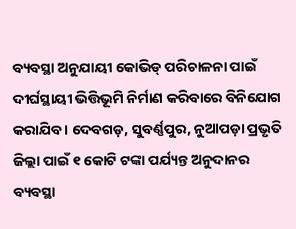ବ୍ୟବସ୍ଥା ଅନୁଯାୟୀ କୋଭିଡ୍ ପରିଚାଳନା ପାଇଁ ଦୀର୍ଘସ୍ଥାୟୀ ଭିତ୍ତିଭୂମି ନିର୍ମାଣ କରିବାରେ ବିନିଯୋଗ କରାଯିବ । ଦେବଗଡ଼, ସୁବର୍ଣ୍ଣପୁର, ନୁଆପଡ଼ା ପ୍ରଭୃତି ଜିଲ୍ଲା ପାଇଁ ୧ କୋଟି ଟଙ୍କା ପର୍ଯ୍ୟନ୍ତ ଅନୁଦାନର ବ୍ୟବସ୍ଥା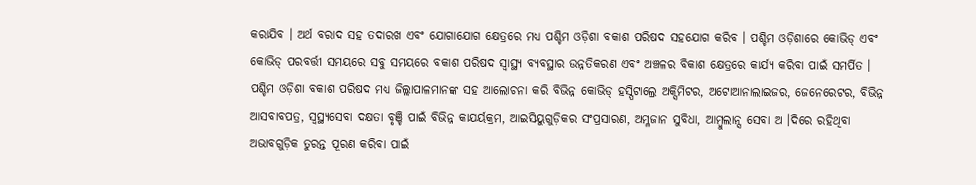କରାଯିବ । ଅର୍ଥ ବରାଦ ସହ ତଦାରଖ ଏବଂ ଯୋଗାଯୋଗ କ୍ଷେତ୍ରରେ ମଧ୍ୟ ପଶ୍ଚିମ ଓଡ଼ିଶା ବକାଶ ପରିଷଦ ସହଯୋଗ କରିବ । ପଶ୍ଚିମ ଓଡ଼ିଶାରେ କୋଭିଡ୍ ଏବଂ କୋଭିଡ୍ ପରବର୍ତ୍ତୀ ସମୟରେ ସବୁ ସମୟରେ ବକାଶ ପରିଷଦ ସ୍ୱାସ୍ଥ୍ୟ ବ୍ୟବସ୍ଥାର ଉନ୍ନତିକରଣ ଏବଂ ଅଞ୍ଚଳର ବିକାଶ କ୍ଷେତ୍ରରେ କାର୍ଯ୍ୟ କରିବା ପାଇଁ ସମର୍ପିତ ।
ପଶ୍ଚିମ ଓଡ଼ିଶା ବକାଶ ପରିଷଦ ମଧ୍ୟ ଜିଲ୍ଲାପାଳମାନଙ୍କ ସହ ଆଲୋଚନା କରି ବିଭିନ୍ନ କୋଭିଡ୍ ହସ୍ପିଟାଲ୍ରେ ଅକ୍ସିମିଟର, ଅଟୋଆନାଲାଇଜର, ଜେନେରେଟର, ବିଭିନ୍ନ ଆସବାବପତ୍ର, ସ୍ୱସ୍ଥ୍ୟସେବା ଦକ୍ଷତା ବୃଞ୍ଚି ପାଇଁ ବିଭିନ୍ନ କାଯର୍ୟକ୍ରମ, ଆଇସିୟୁଗୁଡ଼ିକର ସଂପ୍ରସାରଣ, ଅମ୍ଳଜାନ ସୁବିଧା, ଆମ୍ବୁଲାନ୍ସ ସେବା ଅ ।ଦିରେ ରହିଥିବା ଅଭାବଗୁଡ଼ିକ ତୁରନ୍ତ ପୂରଣ କରିବା ପାଇଁ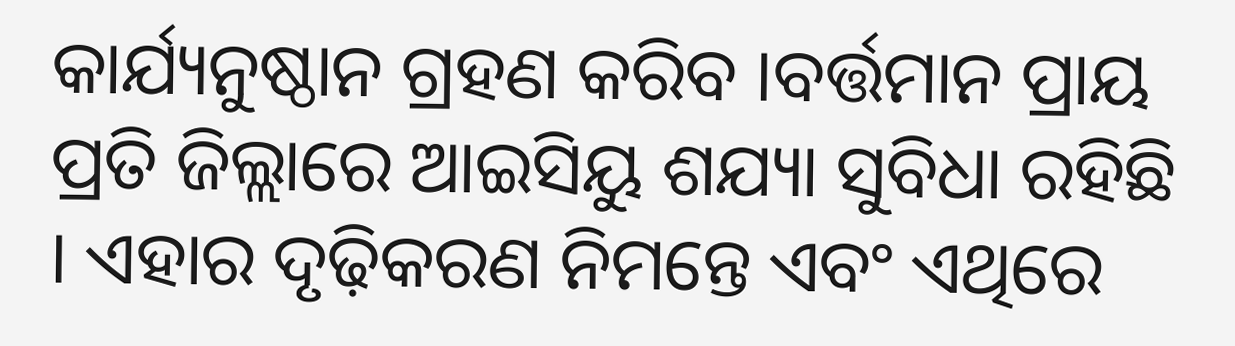କାର୍ଯ୍ୟନୁଷ୍ଠାନ ଗ୍ରହଣ କରିବ ।ବର୍ତ୍ତମାନ ପ୍ରାୟ ପ୍ରତି ଜିଲ୍ଲାରେ ଆଇସିୟୁ ଶଯ୍ୟା ସୁବିଧା ରହିଛି । ଏହାର ଦୃଢ଼ିକରଣ ନିମନ୍ତେ ଏବଂ ଏଥିରେ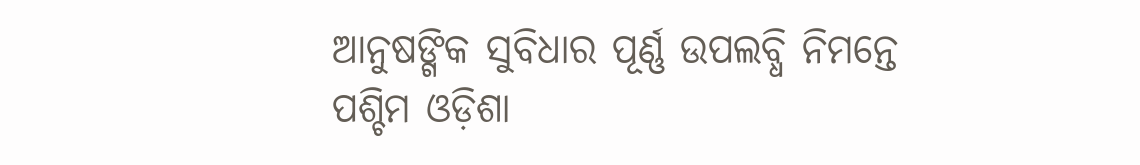ଆନୁଷଙ୍ଗିକ ସୁବିଧାର ପୂର୍ଣ୍ଣ ଉପଲବ୍ଧି ନିମନ୍ତେ ପଶ୍ଚିମ ଓଡ଼ିଶା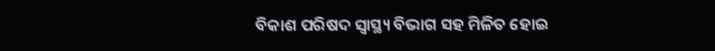ବିକାଶ ପରିଷଦ ସ୍ୱାସ୍ଥ୍ୟ ବିଭାଗ ସହ ମିଳିତ ହୋଇ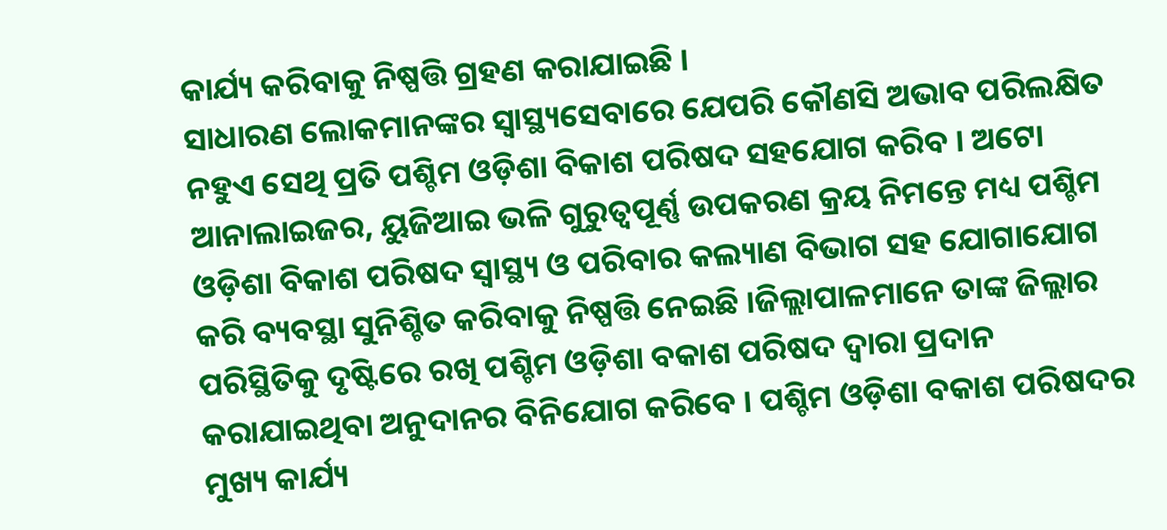କାର୍ଯ୍ୟ କରିବାକୁ ନିଷ୍ପତ୍ତି ଗ୍ରହଣ କରାଯାଇଛି ।
ସାଧାରଣ ଲୋକମାନଙ୍କର ସ୍ୱାସ୍ଥ୍ୟସେବାରେ ଯେପରି କୌଣସି ଅଭାବ ପରିଲକ୍ଷିତ ନହୁଏ ସେଥି ପ୍ରତି ପଶ୍ଚିମ ଓଡ଼ିଶା ବିକାଶ ପରିଷଦ ସହଯୋଗ କରିବ । ଅଟୋ ଆନାଲାଇଜର, ୟୁଜିଆଇ ଭଳି ଗୁରୁତ୍ୱପୂର୍ଣ୍ଣ ଉପକରଣ କ୍ରୟ ନିମନ୍ତେ ମଧ୍ୟ ପଶ୍ଚିମ ଓଡ଼ିଶା ବିକାଶ ପରିଷଦ ସ୍ୱାସ୍ଥ୍ୟ ଓ ପରିବାର କଲ୍ୟାଣ ବିଭାଗ ସହ ଯୋଗାଯୋଗ କରି ବ୍ୟବସ୍ଥା ସୁନିଶ୍ଚିତ କରିବାକୁ ନିଷ୍ପତ୍ତି ନେଇଛି ।ଜିଲ୍ଲାପାଳମାନେ ତାଙ୍କ ଜିଲ୍ଲାର ପରିସ୍ଥିତିକୁ ଦୃଷ୍ଟିରେ ରଖି ପଶ୍ଚିମ ଓଡ଼ିଶା ବକାଶ ପରିଷଦ ଦ୍ୱାରା ପ୍ରଦାନ କରାଯାଇଥିବା ଅନୁଦାନର ବିନିଯୋଗ କରିବେ । ପଶ୍ଚିମ ଓଡ଼ିଶା ବକାଶ ପରିଷଦର ମୁଖ୍ୟ କାର୍ଯ୍ୟ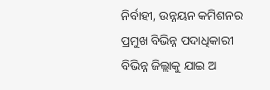ନିର୍ବାହୀ, ଉନ୍ନୟନ କମିଶନର ପ୍ରମୁଖ ବିଭିନ୍ନ ପଦାଧିକାରୀ ବିଭିନ୍ନ ଜିଲ୍ଲାକୁ ଯାଇ ଅ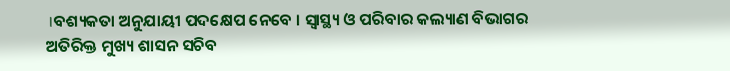।ବଶ୍ୟକତା ଅନୁଯାୟୀ ପଦକ୍ଷେପ ନେବେ । ସ୍ୱାସ୍ଥ୍ୟ ଓ ପରିବାର କଲ୍ୟାଣ ବିଭାଗର ଅତିରିକ୍ତ ମୁଖ୍ୟ ଶାସନ ସଚିବ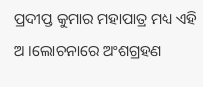ପ୍ରଦୀପ୍ତ କୁମାର ମହାପାତ୍ର ମଧ୍ୟ ଏହି ଅ ।ଲୋଚନାରେ ଅଂଶଗ୍ରହଣ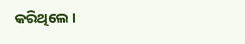କରିଥିଲେ ।